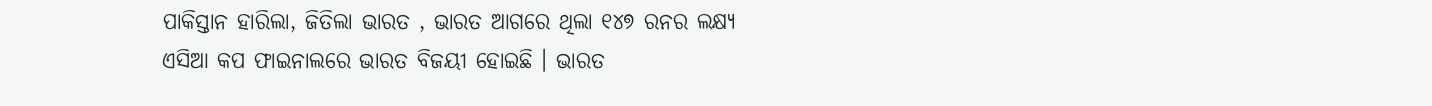ପାକିସ୍ତାନ ହାରିଲା, ଜିତିଲା ଭାରତ , ଭାରତ ଆଗରେ ଥିଲା ୧୪୭ ରନର ଲକ୍ଷ୍ୟ
ଏସିଆ କପ ଫାଇନାଲରେ ଭାରତ ବିଜୟୀ ହୋଇଛି । ଭାରତ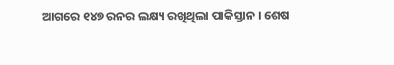ଆଗରେ ୧୪୭ ରନର ଲକ୍ଷ୍ୟ ରଖିଥିଲା ପାକିସ୍ତାନ । ଶେଷ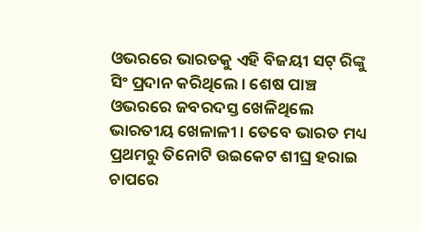ଓଭରରେ ଭାରତକୁ ଏହି ବିଜୟୀ ସଟ୍ ରିଙ୍କୁ ସିଂ ପ୍ରଦାନ କରିଥିଲେ । ଶେଷ ପାଞ୍ଚ ଓଭରରେ ଜବରଦସ୍ତ ଖେଳିଥିଲେ ଭାରତୀୟ ଖେଳାଳୀ । ତେବେ ଭାରତ ମଧ୍ୟ ପ୍ରଥମରୁ ତିନୋଟି ଉଇକେଟ ଶୀଘ୍ର ହରାଇ ଚାପରେ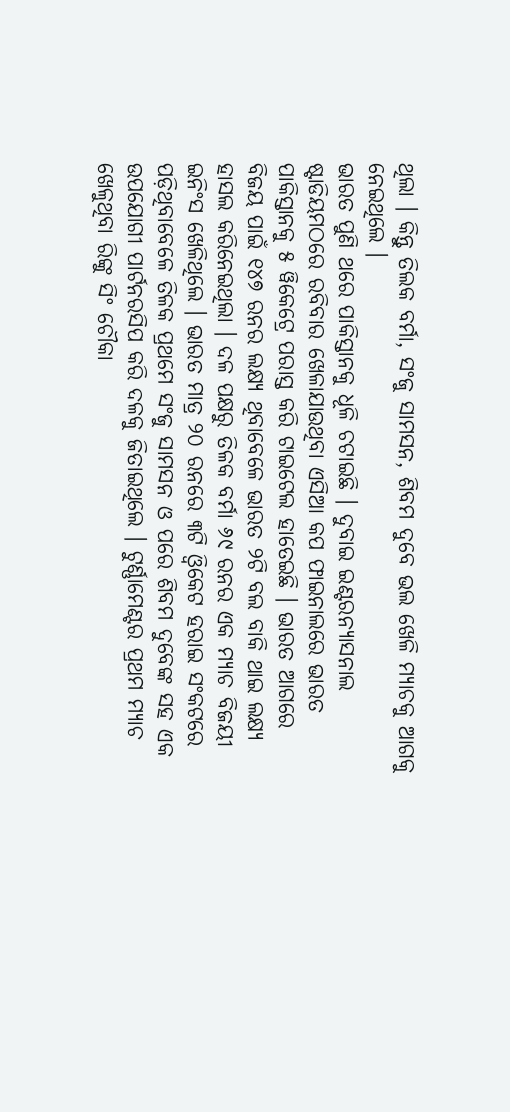ଥିଲା । କିନ୍ତୁ ତିଲକ ବର୍ମା, ସଂଜୁ ସାମସନ, ଶିବମ ଦୁବେ ଭଲ ଖେଳି ମ୍ୟାଚକୁ ଆଗକୁ ନେଇଥିଲେ ।
ଭାରତ ପୁଣି ଥରେ ପାକିସ୍ତାନକୁ ଧୂଳି ଚଟାଇଛି । ଦୁବାଇ ଇଣ୍ଟରନ୍ୟାସନାଲ ଷ୍ଟାଡିୟମଠରେ ରବିବାର ଖେଳାଯାଉଥିବା ଏସିଆ କପ ଫାଇନାଲରେ ଭାରତ ପାକିସ୍ତାନକୁ ୫ ୱିକେଟ୍ରେ ପରାସ୍ତ କରି ଟାଇଟେଲ ହାତେଇଛି । ଭାରତ ଆଗରେ ବିଜୟ ପାଇଁ ୧୪୭ ରନର ଲକ୍ଷ୍ୟ ଥିବାବେଳେ ଭାରତ ୨ଟି ବଲ ବାକି ଥାଇ ଲକ୍ଷ୍ୟ ହାସଲ କରିନେଇଥିଲା । ଦଳ ପକ୍ଷରୁ ତିଳକ ବର୍ମା ୬୯ ରନର ଏକ ମ୍ୟାଚ ବିଜୟୀ ଇନିଂସ ଖେଳିଥିଲେ । ଭାରତ ମାତ୍ର ୨୦ ରନରେ ୩ଟି ଓ୍ବିକେଟ ହରାଇ ସଂକଟରେ ପଡ଼ିଥିବାବେଳେ ତିଳକ ପ୍ରଥମେ ସଂଜୁ ସାମସନ ଓ ପରେ ଶିବମ ଦୁବେଙ୍କ ସହ ଏକ ଉପଯୋଗୀ ପାର୍ଟନରସିପ କରି ଦଳକୁ ଜିତାଇଥିଲେ । ଟୁର୍ଣ୍ଣାମେଣ୍ଟର ପ୍ରଥମ ମ୍ୟାଚ ଖେଳୁଥିବା ରିଙ୍କୁ ସିଂ ଚୌକା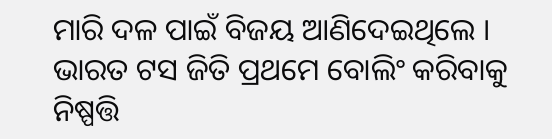ମାରି ଦଳ ପାଇଁ ବିଜୟ ଆଣିଦେଇଥିଲେ ।
ଭାରତ ଟସ ଜିତି ପ୍ରଥମେ ବୋଲିଂ କରିବାକୁ ନିଷ୍ପତ୍ତି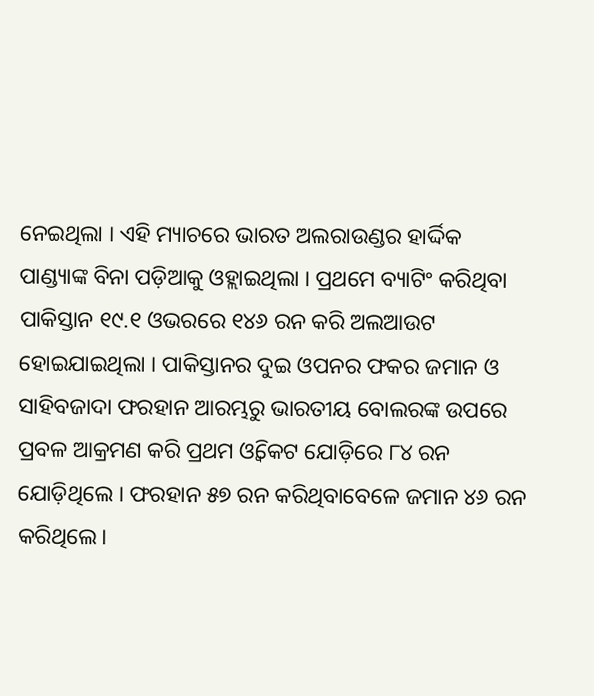ନେଇଥିଲା । ଏହି ମ୍ୟାଚରେ ଭାରତ ଅଲରାଉଣ୍ଡର ହାର୍ଦ୍ଦିକ ପାଣ୍ଡ୍ୟାଙ୍କ ବିନା ପଡ଼ିଆକୁ ଓହ୍ଲାଇଥିଲା । ପ୍ରଥମେ ବ୍ୟାଟିଂ କରିଥିବା ପାକିସ୍ତାନ ୧୯.୧ ଓଭରରେ ୧୪୬ ରନ କରି ଅଲଆଉଟ ହୋଇଯାଇଥିଲା । ପାକିସ୍ତାନର ଦୁଇ ଓପନର ଫକର ଜମାନ ଓ ସାହିବଜାଦା ଫରହାନ ଆରମ୍ଭରୁ ଭାରତୀୟ ବୋଲରଙ୍କ ଉପରେ ପ୍ରବଳ ଆକ୍ରମଣ କରି ପ୍ରଥମ ଓ୍ବିକେଟ ଯୋଡ଼ିରେ ୮୪ ରନ ଯୋଡ଼ିଥିଲେ । ଫରହାନ ୫୭ ରନ କରିଥିବାବେଳେ ଜମାନ ୪୬ ରନ କରିଥିଲେ।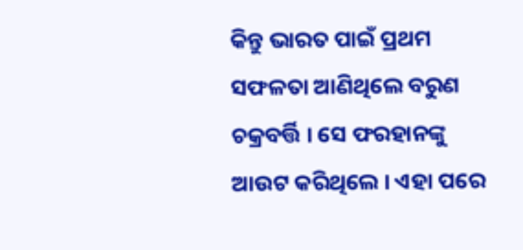କିନ୍ତୁ ଭାରତ ପାଇଁ ପ୍ରଥମ ସଫଳତା ଆଣିଥିଲେ ବରୁଣ ଚକ୍ରବର୍ତ୍ତି । ସେ ଫରହାନଙ୍କୁ ଆଉଟ କରିଥିଲେ । ଏହା ପରେ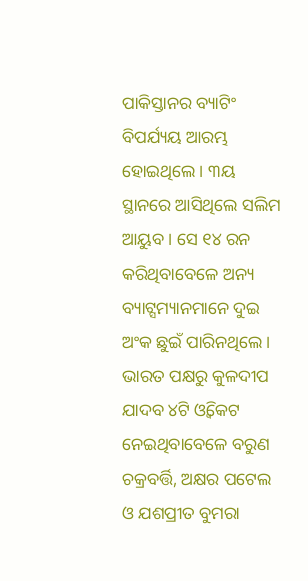ପାକିସ୍ତାନର ବ୍ୟାଟିଂ ବିପର୍ଯ୍ୟୟ ଆରମ୍ଭ ହୋଇଥିଲେ । ୩ୟ ସ୍ଥାନରେ ଆସିଥିଲେ ସଲିମ ଆୟୁବ । ସେ ୧୪ ରନ କରିଥିବାବେଳେ ଅନ୍ୟ ବ୍ୟାଟ୍ସମ୍ୟାନମାନେ ଦୁଇ ଅଂକ ଛୁଇଁ ପାରିନଥିଲେ । ଭାରତ ପକ୍ଷରୁ କୁଳଦୀପ ଯାଦବ ୪ଟି ଓ୍ବିକେଟ ନେଇଥିବାବେଳେ ବରୁଣ ଚକ୍ରବର୍ତ୍ତି, ଅକ୍ଷର ପଟେଲ ଓ ଯଶପ୍ରୀତ ବୁମରା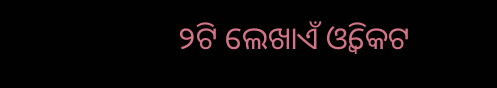୨ଟି ଲେଖାଏଁ ଓ୍ବିକେଟ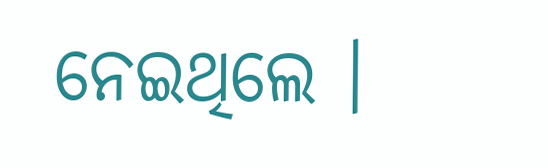ନେଇଥିଲେ ।